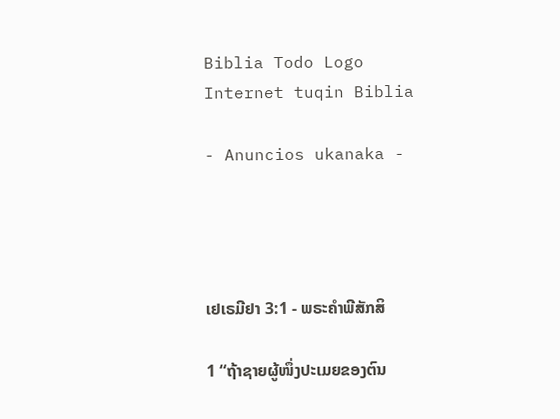Biblia Todo Logo
Internet tuqin Biblia

- Anuncios ukanaka -




ເຢເຣມີຢາ 3:1 - ພຣະຄຳພີສັກສິ

1 “ຖ້າຊາຍຜູ້ໜຶ່ງປະເມຍຂອງຕົນ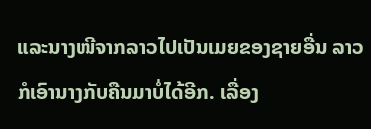ແລະນາງໜີຈາກລາວໄປເປັນເມຍຂອງຊາຍອື່ນ ລາວກໍເອົານາງກັບຄືນມາບໍ່ໄດ້ອີກ. ເລື່ອງ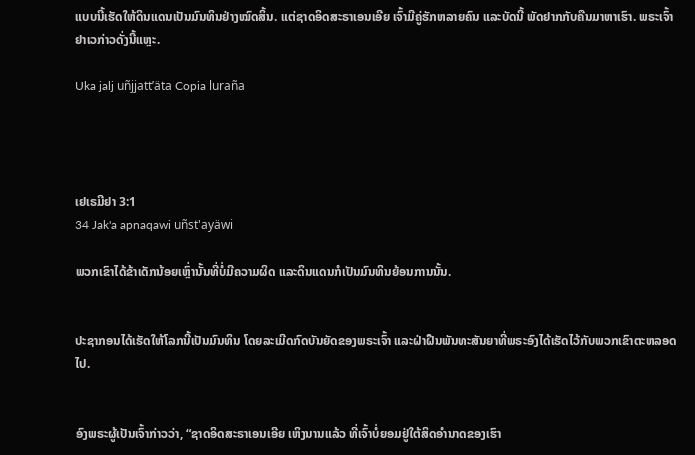ແບບນີ້ເຮັດໃຫ້ດິນແດນເປັນມົນທິນຢ່າງໝົດສິ້ນ. ແຕ່ຊາດອິດສະຣາເອນເອີຍ ເຈົ້າມີຄູ່ຮັກຫລາຍຄົນ ແລະບັດນີ້ ພັດຢາກກັບຄືນມາຫາເຮົາ. ພຣະເຈົ້າຢາເວກ່າວດັ່ງນີ້ແຫຼະ.

Uka jalj uñjjattʼäta Copia luraña




ເຢເຣມີຢາ 3:1
34 Jak'a apnaqawi uñst'ayäwi

ພວກເຂົາໄດ້ຂ້າເດັກນ້ອຍເຫຼົ່ານັ້ນທີ່ບໍ່ມີຄວາມຜິດ ແລະດິນແດນກໍເປັນມົນທິນຍ້ອນການນັ້ນ.


ປະຊາກອນໄດ້ເຮັດໃຫ້ໂລກນີ້ເປັນມົນທິນ ໂດຍລະເມີດກົດບັນຍັດຂອງພຣະເຈົ້າ ແລະຝ່າຝືນພັນທະສັນຍາທີ່ພຣະອົງໄດ້ເຮັດໄວ້ກັບພວກເຂົາຕະຫລອດໄປ.


ອົງພຣະຜູ້ເປັນເຈົ້າກ່າວວ່າ, “ຊາດອິດສະຣາເອນເອີຍ ເຫິງນານແລ້ວ ທີ່ເຈົ້າບໍ່ຍອມຢູ່ໃຕ້ສິດອຳນາດຂອງເຮົາ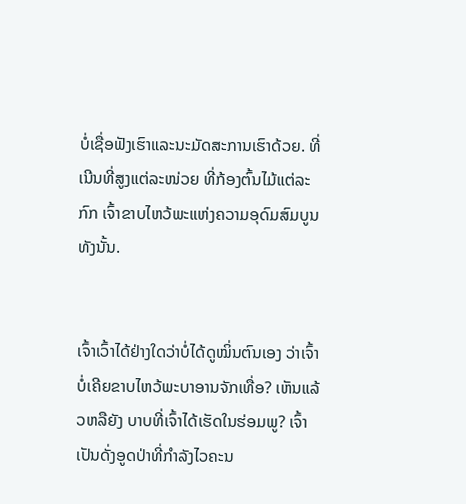ບໍ່ເຊື່ອຟັງເຮົາແລະນະມັດສະການເຮົາດ້ວຍ. ທີ່ເນີນທີ່ສູງແຕ່ລະໜ່ວຍ ທີ່ກ້ອງຕົ້ນໄມ້ແຕ່ລະກົກ ເຈົ້າຂາບໄຫວ້ພະແຫ່ງຄວາມອຸດົມສົມບູນທັງນັ້ນ.


ເຈົ້າເວົ້າໄດ້ຢ່າງໃດວ່າບໍ່ໄດ້ດູໝິ່ນຕົນເອງ ວ່າເຈົ້າບໍ່ເຄີຍຂາບໄຫວ້ພະບາອານຈັກເທື່ອ? ເຫັນແລ້ວຫລືຍັງ ບາບທີ່ເຈົ້າໄດ້ເຮັດໃນຮ່ອມພູ? ເຈົ້າເປັນດັ່ງອູດປ່າທີ່ກຳລັງໄວຄະນ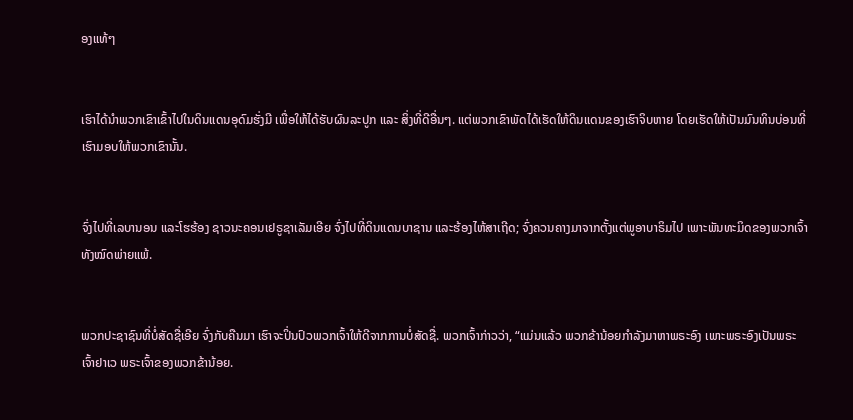ອງແທ້ໆ


ເຮົາໄດ້ນຳພວກເຂົາເຂົ້າໄປໃນດິນແດນອຸດົມຮັ່ງມີ ເພື່ອໃຫ້ໄດ້ຮັບຜົນລະປູກ ແລະ ສິ່ງທີ່ດີອື່ນໆ. ແຕ່ພວກເຂົາພັດໄດ້ເຮັດໃຫ້ດິນແດນຂອງເຮົາຈິບຫາຍ ໂດຍເຮັດໃຫ້ເປັນມົນທິນບ່ອນທີ່ເຮົາມອບໃຫ້ພວກເຂົານັ້ນ.


ຈົ່ງໄປທີ່ເລບານອນ ແລະໂຮຮ້ອງ ຊາວນະຄອນເຢຣູຊາເລັມເອີຍ ຈົ່ງໄປທີ່ດິນແດນບາຊານ ແລະຮ້ອງໄຫ້ສາເຖີດ; ຈົ່ງຄວນຄາງມາຈາກຕັ້ງແຕ່ພູອາບາຣິມໄປ ເພາະພັນທະມິດຂອງພວກເຈົ້າທັງໝົດພ່າຍແພ້.


ພວກປະຊາຊົນທີ່ບໍ່ສັດຊື່ເອີຍ ຈົ່ງກັບຄືນມາ ເຮົາຈະປິ່ນປົວພວກເຈົ້າໃຫ້ດີຈາກການບໍ່ສັດຊື່. ພວກເຈົ້າກ່າວວ່າ, “ແມ່ນແລ້ວ ພວກຂ້ານ້ອຍກຳລັງມາຫາພຣະອົງ ເພາະພຣະອົງເປັນພຣະເຈົ້າຢາເວ ພຣະເຈົ້າຂອງພວກຂ້ານ້ອຍ.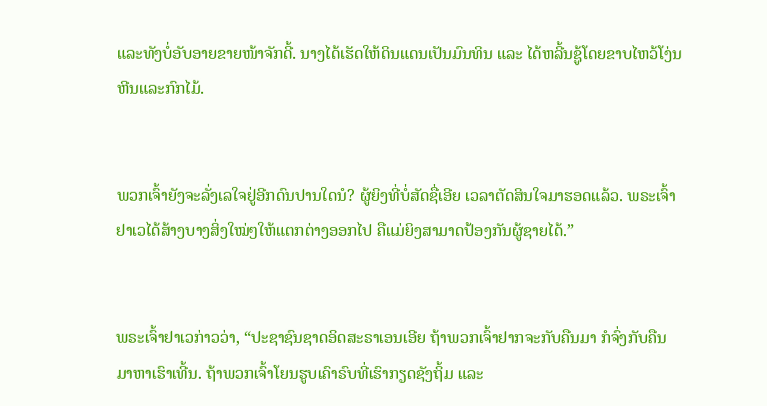ແລະທັງບໍ່ອັບອາຍຂາຍໜ້າຈັກດີ້. ນາງໄດ້ເຮັດໃຫ້ດິນແດນເປັນມົນທິນ ແລະ ໄດ້ຫລີ້ນຊູ້ໂດຍຂາບໄຫວ້ໂງ່ນຫີນແລະກົກໄມ້.


ພວກເຈົ້າຍັງຈະລັ່ງເລໃຈຢູ່ອີກດົນປານໃດນໍ? ຜູ້ຍິງທີ່ບໍ່ສັດຊື່ເອີຍ ເວລາຕັດສິນໃຈມາຮອດແລ້ວ. ພຣະເຈົ້າຢາເວໄດ້ສ້າງບາງສິ່ງໃໝ່ໆໃຫ້ແຕກຕ່າງອອກໄປ ຄືແມ່ຍິງສາມາດປ້ອງກັນຜູ້ຊາຍໄດ້.”


ພຣະເຈົ້າຢາເວກ່າວວ່າ, “ປະຊາຊົນຊາດອິດສະຣາເອນເອີຍ ຖ້າພວກເຈົ້າຢາກຈະກັບຄືນມາ ກໍຈົ່ງກັບຄືນມາຫາເຮົາເທີ້ນ. ຖ້າພວກເຈົ້າໂຍນຮູບເຄົາຣົບທີ່ເຮົາກຽດຊັງຖິ້ມ ແລະ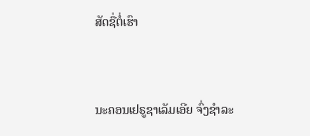ສັດຊື່ຕໍ່ເຮົາ


ນະຄອນເຢຣູຊາເລັມເອີຍ ຈົ່ງຊຳລະ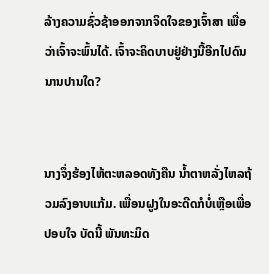ລ້າງຄວາມຊົ່ວຊ້າອອກຈາກຈິດໃຈຂອງເຈົ້າສາ ເພື່ອວ່າເຈົ້າຈະພົ້ນໄດ້. ເຈົ້າຈະຄິດບາບຢູ່ຢ່າງນີ້ອີກໄປດົນນານປານໃດ?


ນາງຈຶ່ງຮ້ອງໄຫ້ຕະຫລອດທັງຄືນ ນໍ້າຕາຫລັ່ງໄຫລຖ້ວມລົງອາບແກ້ມ. ເພື່ອນຝູງໃນອະດີດກໍບໍ່ເຫຼືອເພື່ອປອບໃຈ ບັດນີ້ ພັນທະມິດ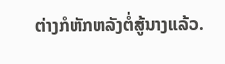ຕ່າງກໍຫັກຫລັງຕໍ່ສູ້ນາງແລ້ວ.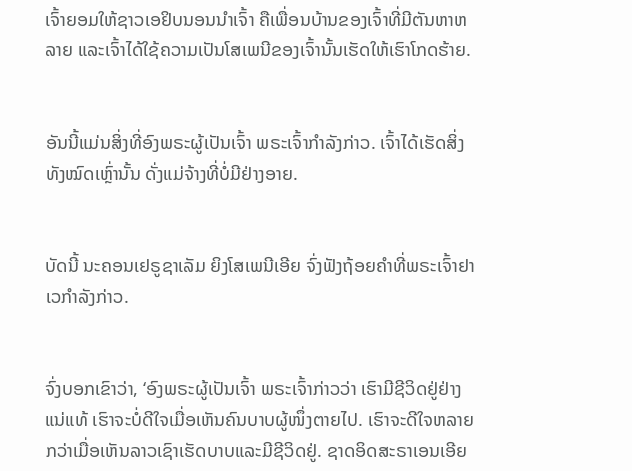ເຈົ້າຍອມໃຫ້ຊາວເອຢິບນອນນຳເຈົ້າ ຄືເພື່ອນບ້ານຂອງເຈົ້າທີ່ມີຕັນຫາຫລາຍ ແລະເຈົ້າໄດ້ໃຊ້ຄວາມເປັນໂສເພນີຂອງເຈົ້ານັ້ນເຮັດໃຫ້ເຮົາໂກດຮ້າຍ.


ອັນນີ້ແມ່ນສິ່ງທີ່ອົງພຣະຜູ້ເປັນເຈົ້າ ພຣະເຈົ້າກຳລັງກ່າວ. ເຈົ້າໄດ້ເຮັດສິ່ງທັງໝົດເຫຼົ່ານັ້ນ ດັ່ງແມ່ຈ້າງທີ່ບໍ່ມີຢ່າງອາຍ.


ບັດນີ້ ນະຄອນເຢຣູຊາເລັມ ຍິງໂສເພນີເອີຍ ຈົ່ງຟັງຖ້ອຍຄຳທີ່ພຣະເຈົ້າຢາເວກຳລັງກ່າວ.


ຈົ່ງບອກເຂົາວ່າ, ‘ອົງພຣະຜູ້ເປັນເຈົ້າ ພຣະເຈົ້າກ່າວວ່າ ເຮົາມີຊີວິດຢູ່ຢ່າງແນ່ແທ້ ເຮົາຈະບໍ່ດີໃຈເມື່ອເຫັນຄົນບາບຜູ້ໜຶ່ງຕາຍໄປ. ເຮົາຈະດີໃຈຫລາຍກວ່າເມື່ອເຫັນລາວເຊົາເຮັດບາບແລະມີຊີວິດຢູ່. ຊາດອິດສະຣາເອນເອີຍ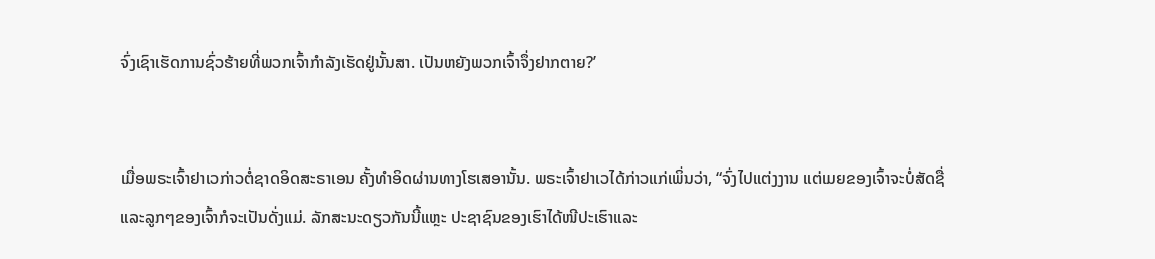ຈົ່ງເຊົາເຮັດການຊົ່ວຮ້າຍທີ່ພວກເຈົ້າກຳລັງເຮັດຢູ່ນັ້ນສາ. ເປັນຫຍັງພວກເຈົ້າຈຶ່ງຢາກຕາຍ?’


ເມື່ອພຣະເຈົ້າຢາເວກ່າວຕໍ່ຊາດອິດສະຣາເອນ ຄັ້ງທຳອິດຜ່ານທາງໂຮເສອານັ້ນ. ພຣະເຈົ້າຢາເວໄດ້ກ່າວແກ່ເພິ່ນວ່າ, “ຈົ່ງໄປແຕ່ງງານ ແຕ່ເມຍຂອງເຈົ້າຈະບໍ່ສັດຊື່ ແລະລູກໆຂອງເຈົ້າກໍຈະເປັນດັ່ງແມ່. ລັກສະນະດຽວກັນນີ້ແຫຼະ ປະຊາຊົນຂອງເຮົາໄດ້ໜີປະເຮົາແລະ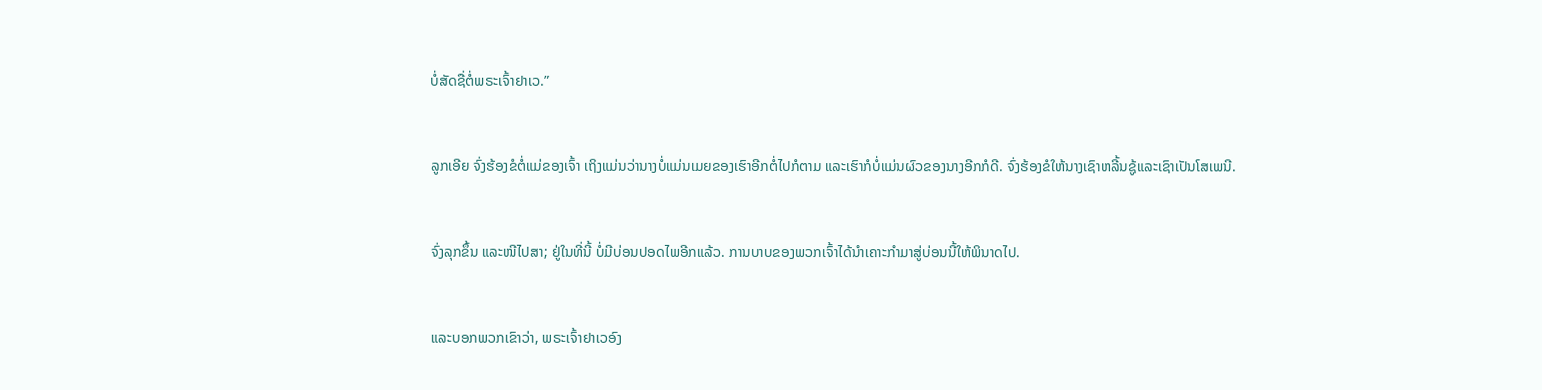ບໍ່ສັດຊື່ຕໍ່ພຣະເຈົ້າຢາເວ.”


ລູກເອີຍ ຈົ່ງຮ້ອງຂໍຕໍ່ແມ່ຂອງເຈົ້າ ເຖິງແມ່ນວ່ານາງບໍ່ແມ່ນເມຍຂອງເຮົາອີກຕໍ່ໄປກໍຕາມ ແລະເຮົາກໍບໍ່ແມ່ນຜົວຂອງນາງອີກກໍດີ. ຈົ່ງຮ້ອງຂໍໃຫ້ນາງເຊົາຫລີ້ນຊູ້ແລະເຊົາເປັນໂສເພນີ.


ຈົ່ງລຸກຂຶ້ນ ແລະໜີໄປສາ; ຢູ່ໃນທີ່ນີ້ ບໍ່ມີບ່ອນປອດໄພອີກແລ້ວ. ການບາບຂອງພວກເຈົ້າໄດ້ນຳເຄາະກຳມາສູ່ບ່ອນນີ້ໃຫ້ພິນາດໄປ.


ແລະບອກພວກເຂົາວ່າ, ພຣະເຈົ້າຢາເວອົງ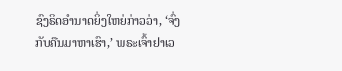ຊົງຣິດອຳນາດຍິ່ງໃຫຍ່ກ່າວວ່າ, ‘ຈົ່ງກັບຄືນມາຫາເຮົາ,’ ພຣະເຈົ້າຢາເວ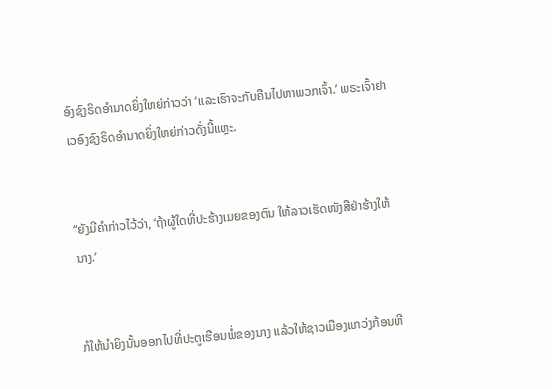ອົງຊົງຣິດອຳນາດຍິ່ງໃຫຍ່ກ່າວວ່າ ‘ແລະເຮົາຈະກັບຄືນໄປຫາພວກເຈົ້າ.’ ພຣະເຈົ້າຢາເວອົງຊົງຣິດອຳນາດຍິ່ງໃຫຍ່ກ່າວດັ່ງນີ້ແຫຼະ.


“ຍັງມີຄຳກ່າວໄວ້ວ່າ, ‘ຖ້າຜູ້ໃດທີ່ປະຮ້າງເມຍຂອງຕົນ ໃຫ້ລາວເຮັດໜັງສືຢ່າຮ້າງໃຫ້ນາງ.’


ກໍໃຫ້ນຳຍິງນັ້ນອອກໄປທີ່ປະຕູເຮືອນພໍ່ຂອງນາງ ແລ້ວໃຫ້ຊາວເມືອງແກວ່ງກ້ອນຫີ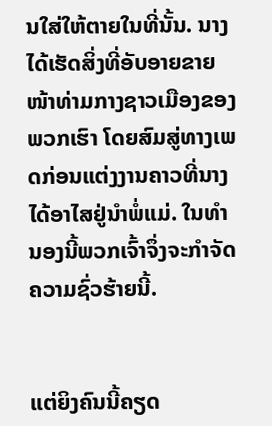ນໃສ່ໃຫ້ຕາຍໃນທີ່ນັ້ນ. ນາງໄດ້ເຮັດສິ່ງທີ່ອັບອາຍຂາຍໜ້າທ່າມກາງຊາວເມືອງຂອງພວກເຮົາ ໂດຍສົມສູ່ທາງເພດກ່ອນແຕ່ງງານຄາວທີ່ນາງໄດ້ອາໄສຢູ່ນຳພໍ່ແມ່. ໃນທຳນອງນີ້ພວກເຈົ້າຈຶ່ງຈະກຳຈັດຄວາມຊົ່ວຮ້າຍນີ້.


ແຕ່ຍິງຄົນນີ້ຄຽດ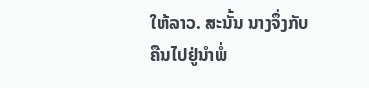ໃຫ້ລາວ. ສະນັ້ນ ນາງຈຶ່ງກັບຄືນໄປຢູ່ນຳພໍ່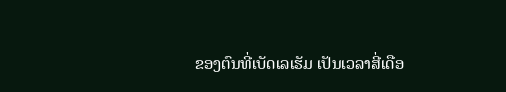ຂອງຕົນທີ່ເບັດເລເຮັມ ເປັນເວລາສີ່ເດືອ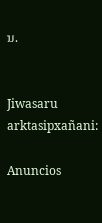ນ.


Jiwasaru arktasipxañani:

Anuncios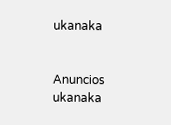ukanaka


Anuncios ukanaka